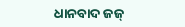ଧାନବାଦ ଜଜ୍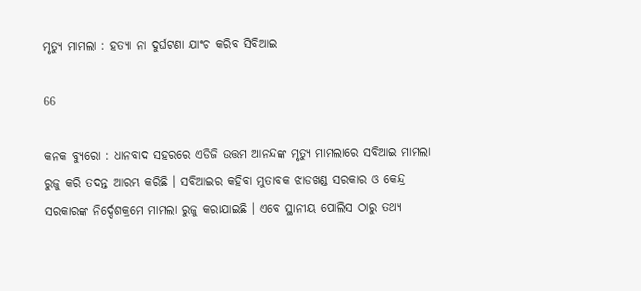ମୃତ୍ୟୁ ମାମଲା : ହତ୍ୟା ନା ଦୁର୍ଘଟଣା ଯାଂଚ କରିବ ସିବିଆଇ

66

କନକ ବ୍ୟୁରୋ : ଧାନବାଦ ସହରରେ ଏଡିଜି ଉତ୍ତମ ଆନନ୍ଦଙ୍କ ମୃତ୍ୟୁ ମାମଲାରେ ସବିଆଇ ମାମଲା ରୁଜୁ କରି ତଦନ୍ତ ଆରମ୍ଭ କରିଛି । ସବିଆଇର କହିବା ମୁତାବକ ଝାଡଖଣ୍ଡ ସରକାର ଓ କେନ୍ଦ୍ର ସରକାରଙ୍କ ନିର୍ଦ୍ଦେଶକ୍ରମେ ମାମଲା ରୁଜୁ କରାଯାଇଛି । ଏବେ ସ୍ଥାନୀୟ ପୋଲିସ ଠାରୁ ତଥ୍ୟ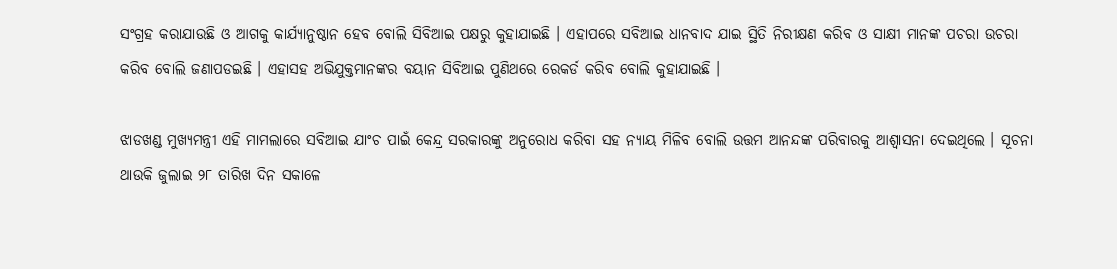ସଂଗ୍ରହ କରାଯାଉଛି ଓ ଆଗକୁ କାର୍ଯ୍ୟାନୁଷ୍ଠାନ ହେବ ବୋଲି ସିବିଆଇ ପକ୍ଷରୁ କୁହାଯାଇଛି । ଏହାପରେ ସବିଆଇ ଧାନବାଦ ଯାଇ ସ୍ଥିତି ନିରୀକ୍ଷଣ କରିବ ଓ ସାକ୍ଷୀ ମାନଙ୍କ ପଚରା ଉଚରା କରିବ ବୋଲି ଜଣାପଡଇଛି । ଏହାସହ ଅଭିଯୁକ୍ତମାନଙ୍କର ବୟାନ ସିବିଆଇ ପୁଣିଥରେ ରେକର୍ଡ କରିବ ବୋଲି କୁହାଯାଇଛି ।

ଝାଡଖଣ୍ଡ ମୁଖ୍ୟମନ୍ତ୍ରୀ ଏହି ମାମଲାରେ ସବିଆଇ ଯାଂଚ ପାଇଁ କେନ୍ଦ୍ର ସରକାରଙ୍କୁ ଅନୁରୋଧ କରିବା ସହ ନ୍ୟାୟ ମିଳିବ ବୋଲି ଉତ୍ତମ ଆନନ୍ଦଙ୍କ ପରିବାରକୁ ଆଶ୍ୱାସନା ଦେଇଥିଲେ । ସୂଚନା ଥାଉକି ଜୁଲାଇ ୨୮ ତାରିଖ ଦିନ ସକାଳେ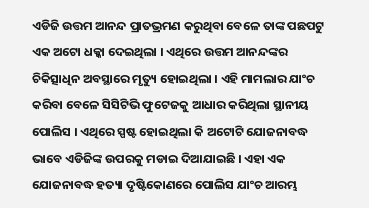ଏଡିଜି ଉତ୍ତମ ଆନନ୍ଦ ପ୍ରାତଭ୍ରମଣ କରୁଥିବା ବେଳେ ତାଙ୍କ ପଛପଟୁ ଏକ ଅଟୋ ଧକ୍କା ଦେଇଥିଲା । ଏଥିରେ ଉତ୍ତମ ଆନନ୍ଦଙ୍କର ଚିକିତ୍ସାଧିନ ଅବସ୍ଥାରେ ମୃତ୍ୟୁ ହୋଇଥିଲା । ଏହି ମାମଲାର ଯାଂଚ କରିବା ବେଳେ ସିସିଟିଭି ଫୁଟେଜକୁ ଆଧାର କରିଥିଲା ସ୍ଥାନୀୟ ପୋଲିସ । ଏଥିରେ ସ୍ପଷ୍ଟ ହୋଇଥିଲା କି ଅଟୋଟି ଯୋଜନାବଦ୍ଧ ଭାବେ ଏଡିଜିଙ୍କ ଉପରକୁ ମଡାଇ ଦିଆଯାଇଛି । ଏହା ଏକ ଯୋଜନାବଦ୍ଧ ହତ୍ୟା ଦୃଷ୍ଟିକୋଣରେ ପୋଲିସ ଯାଂଚ ଆରମ୍ଭ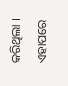କରିଥିଲା । ଏହାପରେ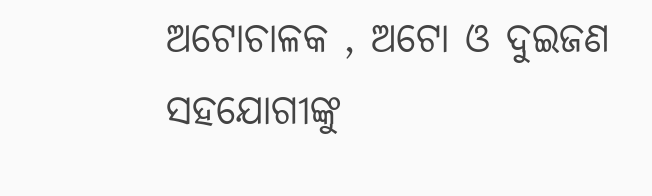ଅଟୋଚାଳକ , ଅଟୋ ଓ ଦୁଇଜଣ ସହଯୋଗୀଙ୍କୁ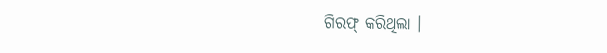ଗିରଫ୍ କରିଥିଲା ।